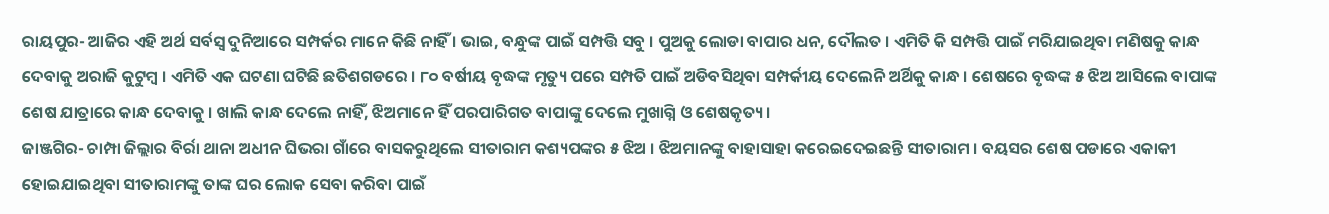ରାୟପୁର- ଆଜିର ଏହି ଅର୍ଥ ସର୍ବସ୍ୱ ଦୁନିଆରେ ସମ୍ପର୍କର ମାନେ କିଛି ନାହିଁ । ଭାଇ, ବନ୍ଧୁଙ୍କ ପାଇଁ ସମ୍ପତ୍ତି ସବୁ । ପୁଅକୁ ଲୋଡା ବାପାର ଧନ, ଦୌଲତ । ଏମିତି କି ସମ୍ପତ୍ତି ପାଇଁ ମରିଯାଇଥିବା ମଣିଷକୁ କାନ୍ଧ ଦେବାକୁ ଅରାଜି କୁଟୁମ୍ବ । ଏମିତି ଏକ ଘଟଣା ଘଟିଛି ଛତିଶଗଡରେ । ୮୦ ବର୍ଷୀୟ ବୃଦ୍ଧଙ୍କ ମୃତ୍ୟୁ ପରେ ସମ୍ପତି ପାଇଁ ଅଡିବସିଥିବା ସମ୍ପର୍କୀୟ ଦେଲେନି ଅର୍ଥିକୁ କାନ୍ଧ । ଶେଷରେ ବୃଦ୍ଧଙ୍କ ୫ ଝିଅ ଆସିଲେ ବାପାଙ୍କ ଶେଷ ଯାତ୍ରାରେ କାନ୍ଧ ଦେବାକୁ । ଖାଲି କାନ୍ଧ ଦେଲେ ନାହିଁ, ଝିଅମାନେ ହିଁ ପରପାରିଗତ ବାପାଙ୍କୁ ଦେଲେ ମୁଖାଗ୍ନି ଓ ଶେଷକୃତ୍ୟ ।
ଜାଞ୍ଜଗିର- ଚାମ୍ପା ଜିଲ୍ଲାର ବିର୍ରା ଥାନା ଅଧୀନ ଘିଭରା ଗାଁରେ ବାସକରୁଥିଲେ ସୀତାରାମ କଶ୍ୟପଙ୍କର ୫ ଝିଅ । ଝିଅମାନଙ୍କୁ ବାହାସାହା କରେଇଦେଇଛନ୍ତି ସୀତାରାମ । ବୟସର ଶେଷ ପଡାରେ ଏକାକୀ ହୋଇଯାଇଥିବା ସୀତାରାମଙ୍କୁ ତାଙ୍କ ଘର ଲୋକ ସେବା କରିବା ପାଇଁ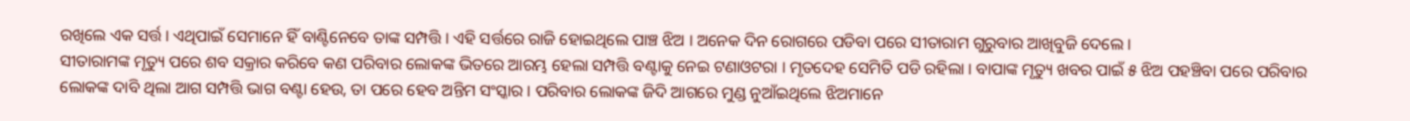ରଖିଲେ ଏକ ସର୍ତ୍ତ । ଏଥିପାଇଁ ସେମାନେ ହିଁ ବାଣ୍ଟିନେବେ ତାଙ୍କ ସମ୍ପତ୍ତି । ଏହି ସର୍ତ୍ତରେ ରାଜି ହୋଇଥିଲେ ପାଞ୍ଚ ଝିଅ । ଅନେକ ଦିନ ରୋଗରେ ପଡିବା ପରେ ସୀତାରାମ ଗୁରୁବାର ଆଖିବୁଜି ଦେଲେ ।
ସୀତାରାମଙ୍କ ମୃତ୍ୟୁ ପରେ ଶବ ସକ୍ରାର କରିବେ କଣ ପରିବାର ଲୋକଙ୍କ ଭିତରେ ଆରମ୍ଭ ହେଲା ସମ୍ପତ୍ତି ବଣ୍ଟାକୁ ନେଇ ଟଣାଓଟରା । ମୃତଦେହ ସେମିତି ପଡି ରହିଲା । ବାପାଙ୍କ ମୃତ୍ୟୁ ଖବର ପାଇଁ ୫ ଝିଅ ପହଞ୍ଚିବା ପରେ ପରିବାର ଲୋକଙ୍କ ଦାବି ଥିଲା ଆଗ ସମ୍ପତ୍ତି ଭାଗ ବଣ୍ଟା ହେଉ, ତା ପରେ ହେବ ଅନ୍ତିମ ସଂସ୍କାର । ପରିବାର ଲୋକଙ୍କ ଜିଦି ଆଗରେ ମୁଣ୍ଡ ନୁଆଁଇଥିଲେ ଝିଅମାନେ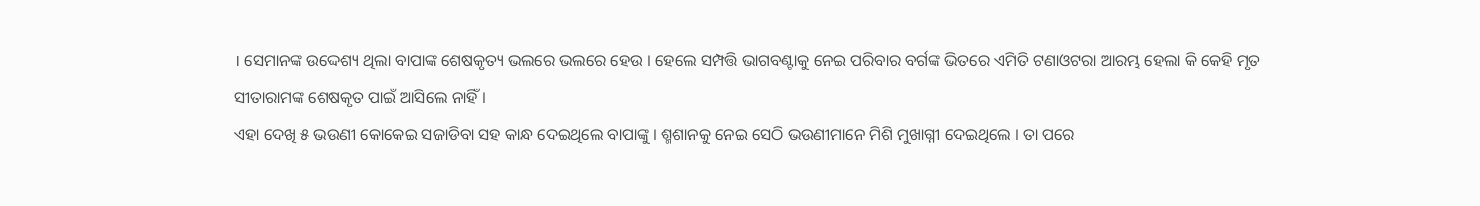। ସେମାନଙ୍କ ଉଦ୍ଦେଶ୍ୟ ଥିଲା ବାପାଙ୍କ ଶେଷକୃତ୍ୟ ଭଲରେ ଭଲରେ ହେଉ । ହେଲେ ସମ୍ପତ୍ତି ଭାଗବଣ୍ଟାକୁ ନେଇ ପରିବାର ବର୍ଗଙ୍କ ଭିତରେ ଏମିତି ଟଣାଓଟରା ଆରମ୍ଭ ହେଲା କି କେହି ମୃତ ସୀତାରାମଙ୍କ ଶେଷକୃତ ପାଇଁ ଆସିଲେ ନାହିଁ ।
ଏହା ଦେଖି ୫ ଭଉଣୀ କୋକେଇ ସଜାଡିବା ସହ କାନ୍ଧ ଦେଇଥିଲେ ବାପାଙ୍କୁ । ଶ୍ମଶାନକୁ ନେଇ ସେଠି ଭଉଣୀମାନେ ମିଶି ମୁଖାଗ୍ନୀ ଦେଇଥିଲେ । ତା ପରେ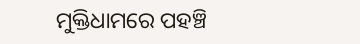ମୁକ୍ତିଧାମରେ ପହଞ୍ଚି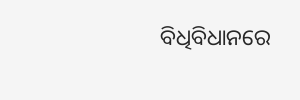ବିଧିବିଧାନରେ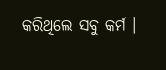କରିଥିଲେ ସବୁ କର୍ମ ।